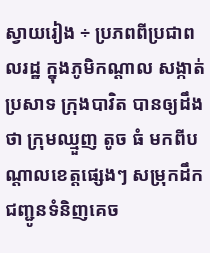ស្វាយរៀង ÷ ប្រភពពីប្រជាពលរដ្ឋ ក្នុងភូមិកណ្តាល សង្កាត់ប្រសាទ ក្រុងបាវិត បានឲ្យដឹងថា ក្រុមឈ្មួញ តូច ធំ មកពីបណ្តាលខេត្តផ្សេងៗ សម្រុកដឹកជញ្ជូនទំនិញគេច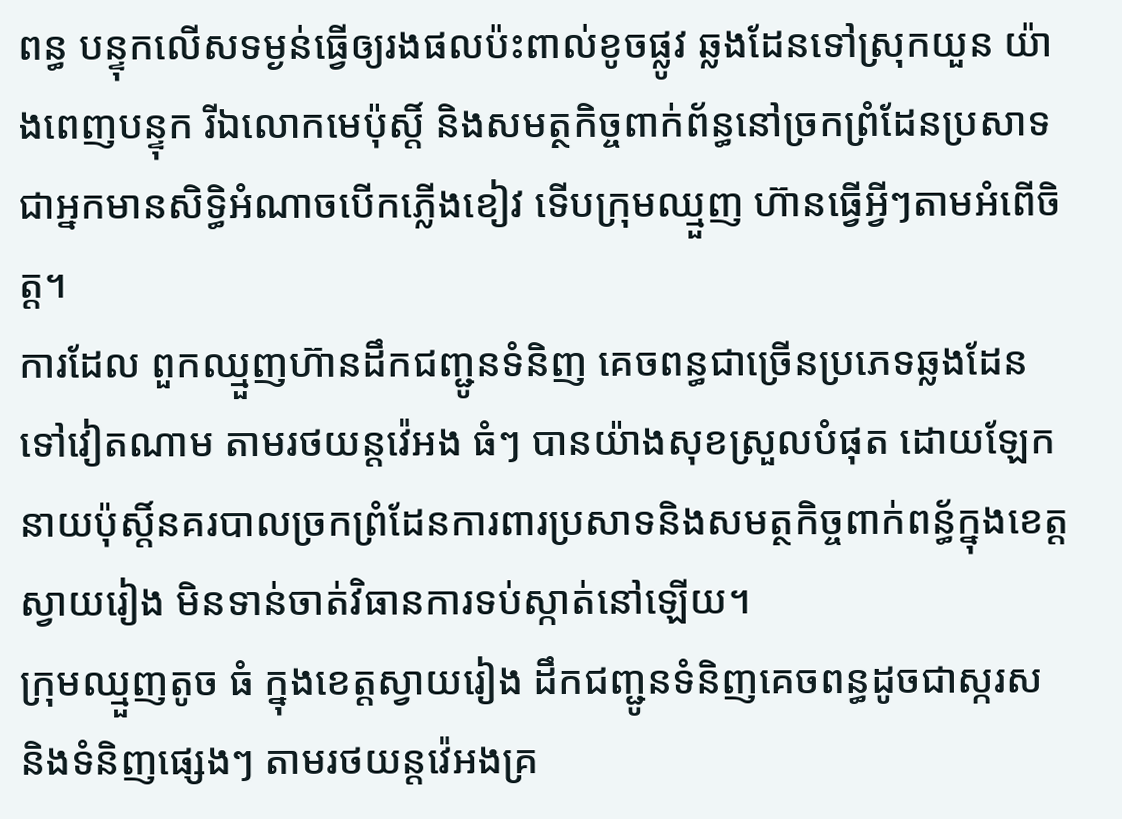ពន្ធ បន្ទុកលើសទម្ងន់ធ្វើឲ្យរងផលប៉ះពាល់ខូចផ្លូវ ឆ្លងដែនទៅស្រុកយួន យ៉ាងពេញបន្ទុក រីឯលោកមេប៉ុស្តិ៍ និងសមត្ថកិច្ចពាក់ព័ន្ធនៅច្រកព្រំដែនប្រសាទ ជាអ្នកមានសិទ្ធិអំណាចបើកភ្លើងខៀវ ទើបក្រុមឈ្មួញ ហ៊ានធ្វើអ្វីៗតាមអំពេីចិត្ត។
ការដែល ពួកឈ្មួញហ៊ានដឹកជញ្ជូនទំនិញ គេចពន្ធជាច្រើនប្រភេទឆ្លងដែន ទៅវៀតណាម តាមរថយន្តវ៉េអង ធំៗ បានយ៉ាងសុខស្រួលបំផុត ដោយឡែក នាយប៉ុស្តិ៍នគរបាលច្រកព្រំដែនការពារប្រសាទនិងសមត្ថកិច្ចពាក់ពន្ធ័ក្នុងខេត្តស្វាយរៀង មិនទាន់ចាត់វិធានការទប់ស្កាត់នៅឡើយ។
ក្រុមឈ្មួញតូច ធំ ក្នុងខេត្តស្វាយរៀង ដឹកជញ្ជូនទំនិញគេចពន្ធដូចជាស្ករស និងទំនិញផ្សេងៗ តាមរថយន្តវ៉េអងគ្រ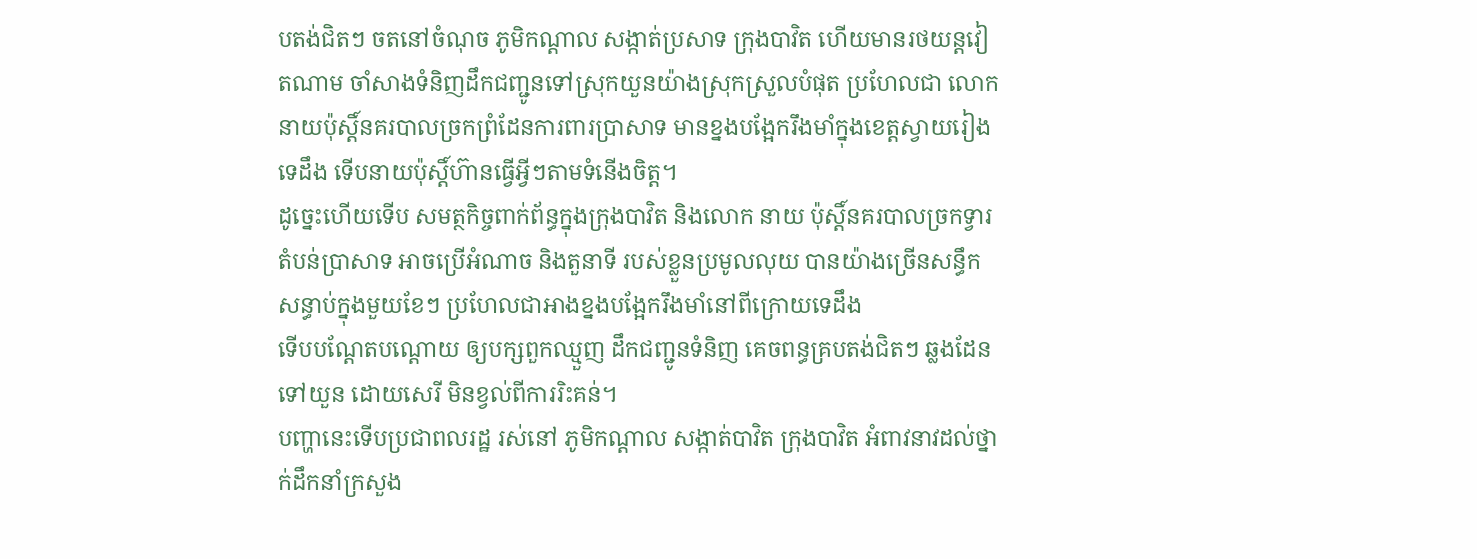បតង់ជិតៗ ចតនៅចំណុច ភូមិកណ្ដាល សង្កាត់ប្រសាទ ក្រុងបាវិត ហើយមានរថយន្តវៀតណាម ចាំសាងទំនិញដឹកជញ្ជូនទៅស្រុកយួនយ៉ាងស្រុកស្រួលបំផុត ប្រហែលជា លោក នាយប៉ុស្តិ៍នគរបាលច្រកព្រំដែនការពារប្រាសាទ មានខ្នងបង្អែករឹងមាំក្នុងខេត្តស្វាយរៀងទេដឹង ទើបនាយប៉ុស្តិ៍ហ៊ានធ្វេីអ្វីៗតាមទំនេីងចិត្ត។
ដូច្នេះហើយទើប សមត្ថកិច្ចពាក់ព័ន្ធក្នុងក្រុងបាវិត និងលោក នាយ ប៉ុស្តិ៍នគរបាលច្រកទ្វារតំបន់ប្រាសាទ អាចប្រើអំណាច និងតួនាទី របស់ខ្លួនប្រមូលលុយ បានយ៉ាងច្រើនសន្ធឹកសន្ធាប់ក្នុងមួយខែៗ ប្រហែលជាអាងខ្នងបង្អែករឹងមាំនៅពីក្រោយទេដឹង
ទើបបណ្ដែតបណ្ដោយ ឲ្យបក្សពួកឈ្មួញ ដឹកជញ្ជូនទំនិញ គេចពន្ធគ្របតង់ជិតៗ ឆ្លងដែនទៅយួន ដោយសេរី មិនខ្វល់ពីការរិះគន់។
បញ្ហានេះទើបប្រជាពលរដ្ឋ រស់នៅ ភូមិកណ្ដាល សង្កាត់បាវិត ក្រុងបាវិត អំពាវនាវដល់ថ្នាក់ដឹកនាំក្រសួង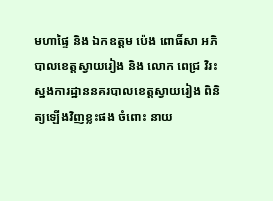មហាផ្ទៃ និង ឯកឧត្តម ប៉េង ពោធិ៍សា អភិបាលខេត្តស្វាយរៀង និង លោក ពេជ្រ វិរះ ស្នងការដ្ឋាននគរបាលខេត្តស្វាយរៀង ពិនិត្យឡេីងវិញខ្លះផង ចំពោះ នាយ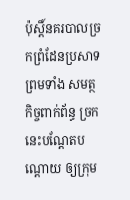ប៉ុស្តិ៍នគរបាលច្រកព្រំដែនប្រសាទ ព្រមទាំង សមត្ថកិច្ចពាក់ព័ន្ធ ច្រកនេះបណ្ដែតបណ្ដោយ ឲ្យក្រុម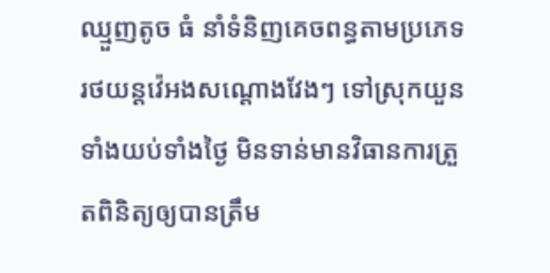ឈ្មួញតូច ធំ នាំទំនិញគេចពន្ធតាមប្រភេទរថយន្តវ៉េអងសណ្ដោងវែងៗ ទៅស្រុកយួនទាំងយប់ទាំងថ្ងៃ មិនទាន់មានវិធានការត្រួតពិនិត្យឲ្យបានត្រឹម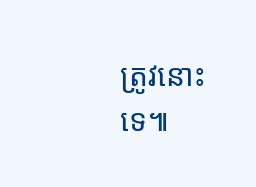ត្រូវនោះទេ៕